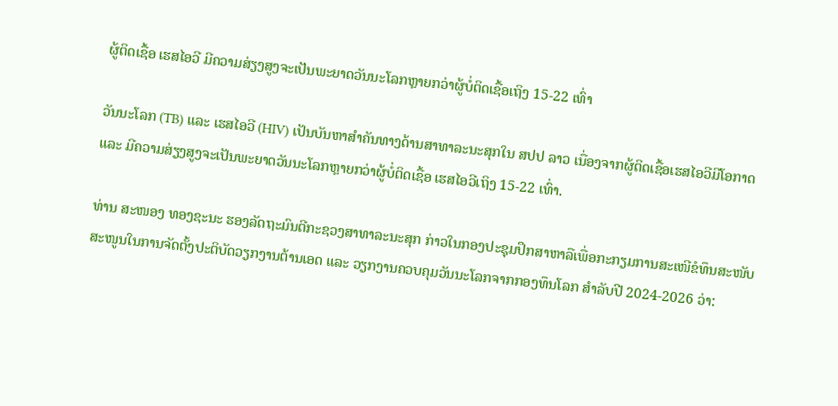ຜູ້ຕິດເຊື້ອ ເຮສໄອວີ ມີຄວາມສ່ຽງສູງຈະເປັນພະຍາດວັນນະໂລກຫຼາຍກວ່າຜູ້ບໍ່ຕິດເຊື້ອເຖິງ 15-22 ເທົ່າ

ວັນນະໂລກ (TB) ແລະ ເຮສໄອວີ (HIV) ເປັນບັນຫາສໍາຄັນທາງດ້ານສາທາລະນະສຸກໃນ ສປປ ລາວ ເນື່ອງຈາກຜູ້ຕິດເຊື້ອເຮສໄອວີມີໂອກາດ ແລະ ມີຄວາມສ່ຽງສູງຈະເປັນພະຍາດວັນນະໂລກຫຼາຍກວ່າຜູ້ບໍ່ຕິດເຊື້ອ ເຮສໄອວີເຖິງ 15-22 ເທົ່າ.

ທ່ານ ສະໜອງ ທອງຊະນະ ຮອງລັດຖະມົນຕີກະຊວງສາທາລະນະສຸກ ກ່າວໃນກອງປະຊຸມປຶກສາຫາລືເພື່ອກະກຽມການສະເໜີຂໍທຶນສະໜັບສະໜູນໃນການຈັດຕັ້ງປະຕິບັດວຽກງານຕ້ານເອດ ແລະ ວຽກງານຄວບຄຸມວັນນະໂລກຈາກກອງທຶນໂລກ ສຳລັບປີ 2024-2026 ວ່າ: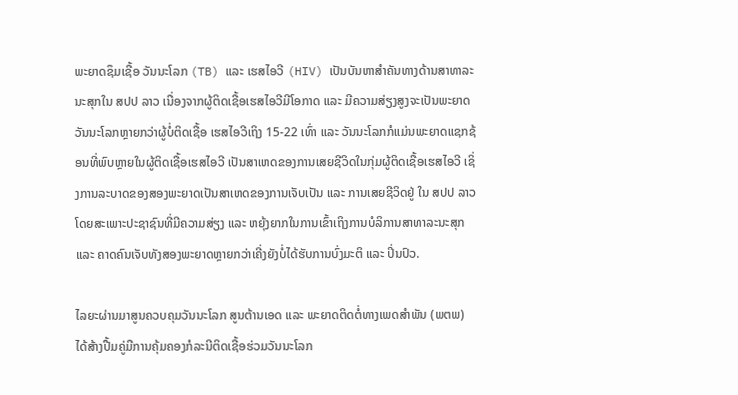ພະຍາດຊຶມເຊື້ອ ວັນນະໂລກ (TB) ແລະ ເຮສໄອວີ (HIV) ເປັນບັນຫາສໍາຄັນທາງດ້ານສາທາລະນະສຸກໃນ ສປປ ລາວ ເນື່ອງຈາກຜູ້ຕິດເຊື້ອເຮສໄອວີມີໂອກາດ ແລະ ມີຄວາມສ່ຽງສູງຈະເປັນພະຍາດວັນນະໂລກຫຼາຍກວ່າຜູ້ບໍ່ຕິດເຊື້ອ ເຮສໄອວີເຖິງ 15-22 ເທົ່າ ແລະ ວັນນະໂລກກໍແມ່ນພະຍາດແຊກຊ້ອນທີ່ພົບຫຼາຍໃນຜູ້ຕິດເຊື້ອເຮສໄອວີ ເປັນສາເຫດຂອງການເສຍຊີວິດໃນກຸ່ມຜູ້ຕິດເຊື້ອເຮສໄອວີ ເຊິ່ງການລະບາດຂອງສອງພະຍາດເປັນສາເຫດຂອງການເຈັບເປັນ ແລະ ການເສຍຊີວິດຢູ່ ໃນ ສປປ ລາວ ໂດຍສະເພາະປະຊາຊົນທີ່ມີຄວາມສ່ຽງ ແລະ ຫຍຸ້ງຍາກໃນການເຂົ້າເຖິງການບໍລິການສາທາລະນະສຸກ ແລະ ຄາດຄົນເຈັບທັງສອງພະຍາດຫຼາຍກວ່າເຄີ່ງຍັງບໍ່ໄດ້ຮັບການບົ່ງມະຕິ ແລະ ປິ່ນປົວ.

ໄລຍະຜ່ານມາສູນຄວບຄຸມວັນນະໂລກ ສູນຕ້ານເອດ ແລະ ພະຍາດຕິດຕໍ່ທາງເພດສຳພັນ (ພຕພ) ໄດ້ສ້າງປື້ມຄູ່ມືການຄຸ້ມຄອງກໍລະນີຕິດເຊື້ອຮ່ວມວັນນະໂລກ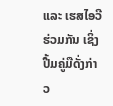ແລະ ເຮສໄອວີ ຮ່ວມກັນ ເຊິ່ງປື້ມຄູ່ມືດັ່ງກ່າວ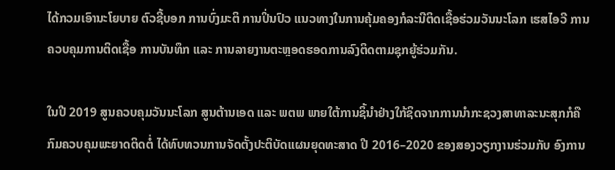ໄດ້ກວມເອົານະໂຍບາຍ ຕົວຊີ້ບອກ ການບົ່ງມະຕິ ການປິ່ນປົວ ແນວທາງໃນການຄຸ້ມຄອງກໍລະນີຕິດເຊື້ອຮ່ວມວັນນະໂລກ ເຮສໄອວີ ການຄວບຄຸມການຕິດເຊື້ອ ການບັນທຶກ ແລະ ການລາຍງານຕະຫຼອດຮອດການລົງຕິດຕາມຊຸກຍູ້ຮ່ວມກັນ.

ໃນປີ 2019 ສູນຄວບຄຸມວັນນະໂລກ ສູນຕ້ານເອດ ແລະ ພຕພ ພາຍໃຕ້ການຊິ້ນໍາຢ່າງໃກ້ຊິດຈາກການນໍາກະຊວງສາທາລະນະສຸກກໍຄືກົມຄວບຄຸມພະຍາດຕິດຕໍ່ ໄດ້ທົບທວນການຈັດຕັ້ງປະຕິບັດແຜນຍຸດທະສາດ ປີ 2016–2020 ຂອງສອງວຽກງານຮ່ວມກັບ ອົງການ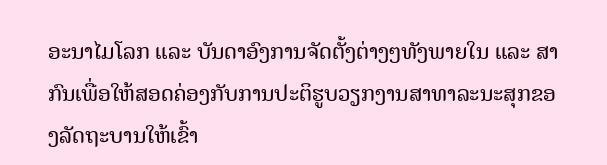ອະນາໄມໂລກ ແລະ ບັນດາອົງການຈັດຕັ້ງຕ່າງໆທັງພາຍໃນ ແລະ ສາກົນເພື່ອໃຫ້ສອດຄ່ອງກັບການປະຕິຮູບວຽກງານສາທາລະນະສຸກຂອງລັດຖະບານໃຫ້ເຂົ້າ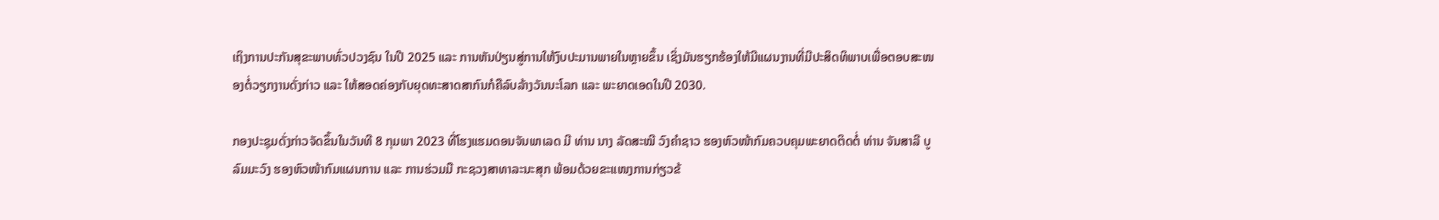ເຖິງການປະກັນສຸຂະພາບທົ່ວປວງຊົນ ໃນປີ 2025 ແລະ ການຫັນປ່ຽນສູ່ການໃຫ້ງົບປະມານພາຍໃນຫຼາຍຂຶ້ນ ເຊິ່ງມັນຮຽກຮ້ອງໃຫ້ມີແຜນງານທີ່ມີປະສິດທິພາບເພື່ອຕອບສະໜອງຕໍ່ວຽກງານດັ່ງກ່າວ ແລະ ໃຫ້ສອດຄ່ອງກັບຍຸດທະສາດສາກົນກໍຄືລົບລ້າງວັນນະໂລກ ແລະ ພະຍາດເອດໃນປີ 2030.

ກອງປະຊຸມດັ່ງກ່າວຈັດຂຶ້ນໃນວັນທີ 8 ກຸມພາ 2023 ທີ່ໂຮງແຮມດອນຈັນພາເລດ ມີ ທ່ານ ນາງ ລັດສະໝີ ວົງຄຳຊາວ ຮອງຫົວໜ້າກົມຄວບຄຸມພະຍາດຕິດຕໍ່ ທ່ານ ຈັນສາລີ ບູລົມມະວົງ ຮອງຫົວໜ້າກົມແຜນການ ແລະ ການຮ່ວມມື ກະຊວງສາທາລະນະສຸກ ພ້ອມດ້ວຍຂະແໜງການກ່ຽວຂ້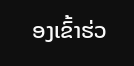ອງເຂົ້າຮ່ວ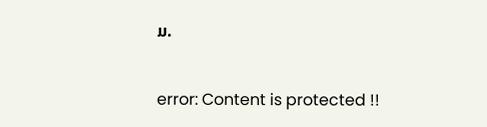ມ.

error: Content is protected !!